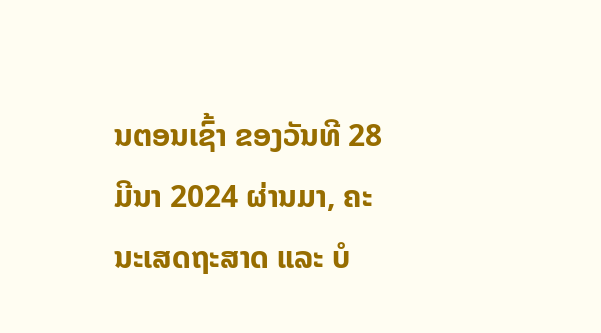ນຕອນເຊົ້າ ຂອງວັນທີ 28 ມີນາ 2024 ຜ່ານມາ, ຄະນະເສດຖະສາດ ແລະ ບໍ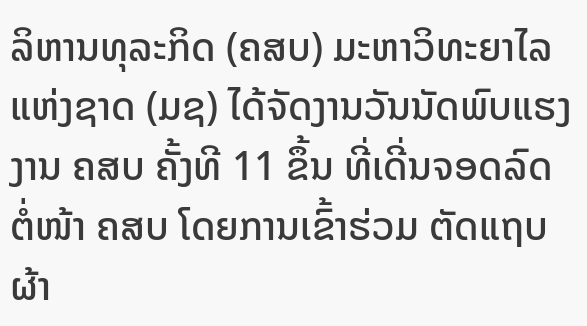ລິຫານທຸລະກິດ (ຄສບ) ມະຫາວິທະຍາໄລແຫ່ງຊາດ (ມຊ) ໄດ້ຈັດງານວັນນັດພົບແຮງງານ ຄສບ ຄັ້ງທີ 11 ຂຶ້ນ ທີ່ເດີ່ນຈອດລົດ ຕໍ່ໜ້າ ຄສບ ໂດຍການເຂົ້າຮ່ວມ ຕັດແຖບຜ້າ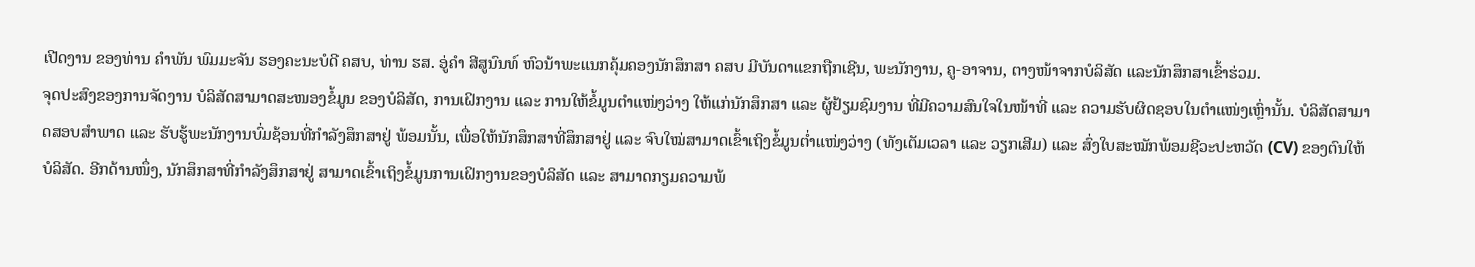ເປີດງານ ຂອງທ່ານ ຄຳພັນ ພົມມະຈັນ ຮອງຄະນະບໍດີ ຄສບ, ທ່ານ ຮສ. ອູ່ຄຳ ສີສູນົນທ໌ ຫົວນ້າພະແນກຄຸ້ມຄອງນັກສຶກສາ ຄສບ ມີບັນດາແຂກຖືກເຊີນ, ພະນັກງານ, ຄູ-ອາຈານ, ຕາງໜ້າຈາກບໍລິສັດ ແລະນັກສຶກສາເຂົ້າຮ່ວມ.
ຈຸດປະສົງຂອງການຈັດງານ ບໍລິສັດສາມາດສະໜອງຂໍ້ມູນ ຂອງບໍລິສັດ, ການເຝິກງານ ແລະ ການໃຫ້ຂໍ້ມູນຕຳແໜ່ງວ່າງ ໃຫ້ແກ່ນັກສຶກສາ ແລະ ຜູ້ຢ້ຽມຊົມງານ ທີ່ມີຄວາມສົນໃຈໃນໜ້າທີ່ ແລະ ຄວາມຮັບຜິດຊອບໃນຕຳແໜ່ງເຫຼົ່ານັ້ນ. ບໍລິສັດສາມາດສອບສຳພາດ ແລະ ຮັບຮູ້ພະນັກງານບົ່ມຊ້ອນທີ່ກຳລັງສຶກສາຢູ່ ພ້ອມນັ້ນ, ເພື່ອໃຫ້ນັກສຶກສາທີ່ສຶກສາຢູ່ ແລະ ຈົບໃໝ່ສາມາດເຂົ້າເຖິງຂໍ້ມູນຕ່ຳແໜ່ງວ່າງ (ທັງເຕັມເວລາ ແລະ ວຽກເສີມ) ແລະ ສົ່ງໃບສະໝັກພ້ອມຊີວະປະຫວັດ (CV) ຂອງຕົນໃຫ້ບໍລິສັດ. ອີກດ້ານໜຶ່ງ, ນັກສຶກສາທີ່ກຳລັງສຶກສາຢູ່ ສາມາດເຂົ້າເຖິງຂໍ້ມູນການເຝິກງານຂອງບໍລິສັດ ແລະ ສາມາດກຽມຄວາມພ້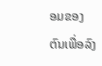ອມຂອງຕົນເພື່ອລົງ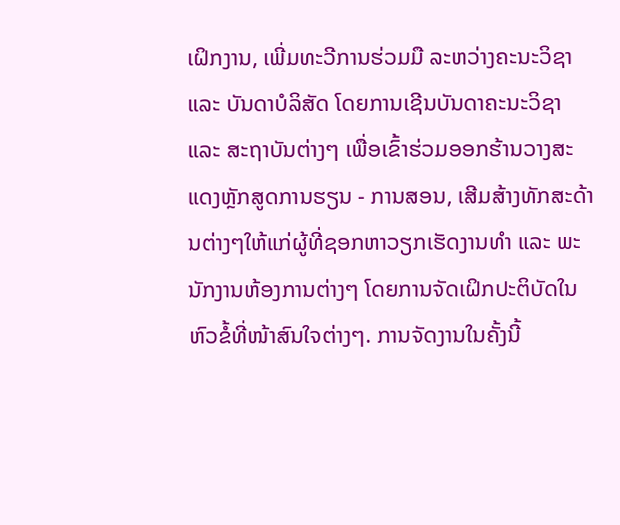ເຝິກງານ, ເພີ່ມທະວີການຮ່ວມມື ລະຫວ່າງຄະນະວິຊາ ແລະ ບັນດາບໍລິສັດ ໂດຍການເຊີນບັນດາຄະນະວິຊາ ແລະ ສະຖາບັນຕ່າງໆ ເພື່ອເຂົ້າຮ່ວມອອກຮ້ານວາງສະແດງຫຼັກສູດການຮຽນ - ການສອນ, ເສີມສ້າງທັກສະດ້ານຕ່າງໆໃຫ້ແກ່ຜູ້ທີ່ຊອກຫາວຽກເຮັດງານທຳ ແລະ ພະນັກງານຫ້ອງການຕ່າງໆ ໂດຍການຈັດເຝິກປະຕິບັດໃນຫົວຂໍ້ທີ່ໜ້າສົນໃຈຕ່າງໆ. ການຈັດງານໃນຄັ້ງນີ້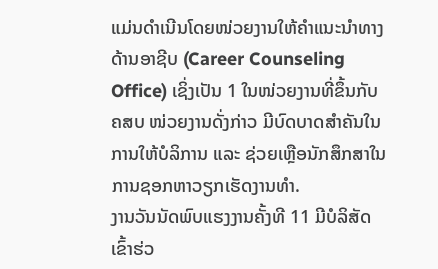ແມ່ນດຳເນີນໂດຍໜ່ວຍງານໃຫ້ຄຳແນະນຳທາງດ້ານອາຊີບ (Career Counseling Office) ເຊິ່ງເປັນ 1 ໃນໜ່ວຍງານທີ່ຂຶ້ນກັບ ຄສບ ໜ່ວຍງານດັ່ງກ່າວ ມີບົດບາດສໍາຄັນໃນການໃຫ້ບໍລິການ ແລະ ຊ່ວຍເຫຼືອນັກສຶກສາໃນການຊອກຫາວຽກເຮັດງານທຳ.
ງານວັນນັດພົບແຮງງານຄັ້ງທີ 11 ມີບໍລິສັດເຂົ້າຮ່ວ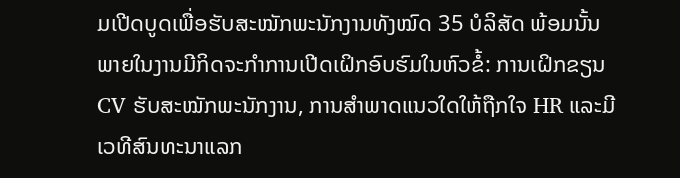ມເປີດບູດເພື່ອຮັບສະໝັກພະນັກງານທັງໝົດ 35 ບໍລິສັດ ພ້ອມນັ້ນ ພາຍໃນງານມີກິດຈະກຳການເປີດເຝິກອົບຮົມໃນຫົວຂໍ້: ການເຝິກຂຽນ CV ຮັບສະໝັກພະນັກງານ, ການສຳພາດແນວໃດໃຫ້ຖືກໃຈ HR ແລະມີເວທີສົນທະນາແລກ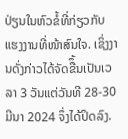ປ່ຽນໃນຫົວຂໍ້ທີ່ກ່ຽວກັບແຮງງານທີ່ໜ້າສົນໃຈ. ເຊິ່ງງານດັ່ງກ່າວໄດ້ຈັດຂືຶ້ນເປັນເວລາ 3 ວັນແຕ່ວັນທີ 28-30 ມີນາ 2024 ຈຶ່ງໄດ້ປິດລົງ.